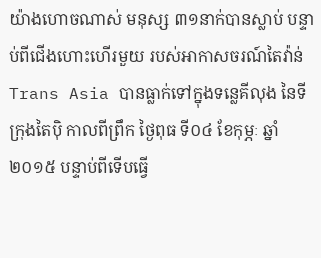យ៉ាងហោចណាស់ មនុស្ស ៣១នាក់បានស្លាប់ បន្ទាប់ពីជើងហោះហើរមួយ របស់អាកាសចរណ៍តៃវ៉ាន់ Trans Asia បានធ្លាក់ទៅក្នុងទន្លេគីលុង នៃទីក្រុងតៃប៉ិ កាលពីព្រឹក ថ្ងៃពុធ ទី០៤ ខែកុម្ភៈ ឆ្នាំ ២០១៥ បន្ទាប់ពីទើបធ្វើ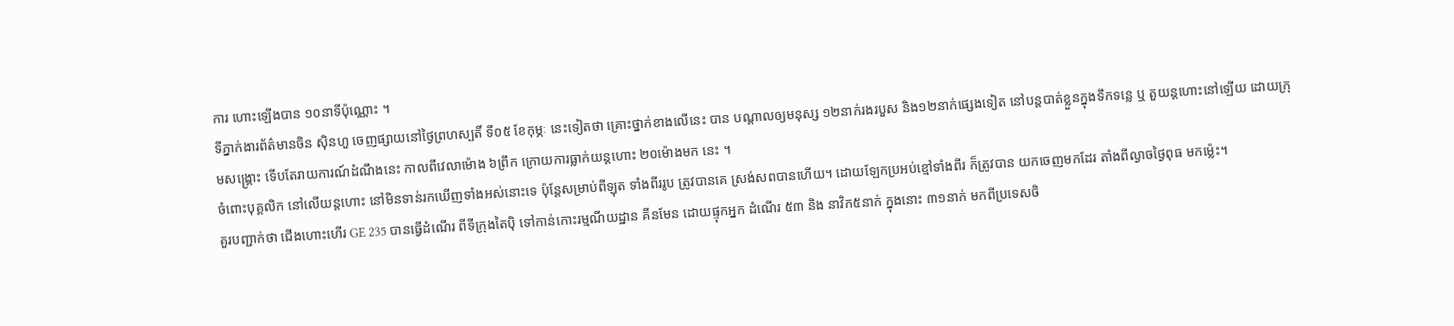ការ ហោះឡើងបាន ១០នាទីប៉ុណ្ណោះ ។
ទីភ្នាក់ងារព័ត៌មានចិន ស៊ិនហួ ចេញផ្សាយនៅថ្ងៃព្រហស្បតិ៍ ទី០៥ ខែកុម្ភៈ នេះទៀតថា គ្រោះថ្នាក់ខាងលើនេះ បាន បណ្តាលឲ្យមនុស្ស ១២នាក់រងរបួស និង១២នាក់ផ្សេងទៀត នៅបន្តបាត់ខ្លួនក្នុងទឹកទន្លេ ឬ តួយន្តហោះនៅឡើយ ដោយក្រុមសង្គ្រោះ ទើបតែរាយការណ៍ដំណឹងនេះ កាលពីវេលាម៉ោង ៦ព្រឹក ក្រោយការធ្លាក់យន្តហោះ ២០ម៉ោងមក នេះ ។
ចំពោះបុគ្គលិក នៅលើយន្តហោះ នៅមិនទាន់រកឃើញទាំងអស់នោះទេ ប៉ុន្តែសម្រាប់ពីឡុត ទាំងពីររូប ត្រូវបានគេ ស្រង់សពបានហើយ។ ដោយឡែកប្រអប់ខ្មៅទាំងពីរ ក៏ត្រូវបាន យកចេញមកដែរ តាំងពីល្ងាចថ្ងៃពុធ មកម្ល៉េះ។
គួរបញ្ជាក់ថា ជើងហោះហើរ GE 235 បានធ្វើដំណើរ ពីទីក្រុងតៃប៉ិ ទៅកាន់កោះរម្មណីយដ្ឋាន គីនមែន ដោយផ្ទុកអ្នក ដំណើរ ៥៣ និង នាវិក៥នាក់ ក្នុងនោះ ៣១នាក់ មកពីប្រទេសចិ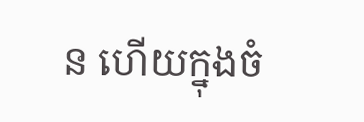ន ហើយក្នុងចំ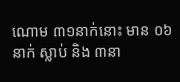ណោម ៣១នាក់នោះ មាន ០៦នាក់ ស្លាប់ និង ៣នា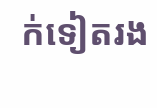ក់ទៀតរង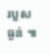របួសធ្ងន់ ៕